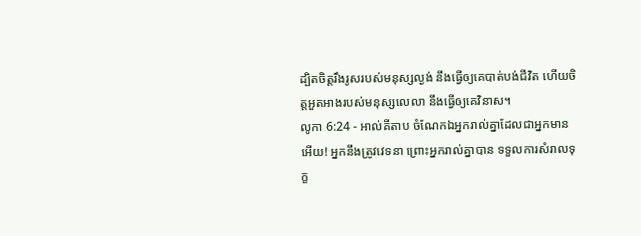ដ្បិតចិត្តរឹងរូសរបស់មនុស្សល្ងង់ នឹងធ្វើឲ្យគេបាត់បង់ជីវិត ហើយចិត្តអួតអាងរបស់មនុស្សលេលា នឹងធ្វើឲ្យគេវិនាស។
លូកា 6:24 - អាល់គីតាប ចំណែកឯអ្នករាល់គ្នាដែលជាអ្នកមានអើយ! អ្នកនឹងត្រូវវេទនា ព្រោះអ្នករាល់គ្នាបាន ទទួលការសំរាលទុក្ខ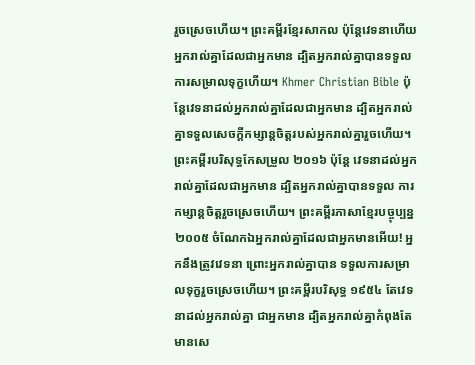រួចស្រេចហើយ។ ព្រះគម្ពីរខ្មែរសាកល ប៉ុន្តែវេទនាហើយ អ្នករាល់គ្នាដែលជាអ្នកមាន ដ្បិតអ្នករាល់គ្នាបានទទួលការសម្រាលទុក្ខហើយ។ Khmer Christian Bible ប៉ុន្ដែវេទនាដល់អ្នករាល់គ្នាដែលជាអ្នកមាន ដ្បិតអ្នករាល់គ្នាទទួលសេចក្ដីកម្សាន្ដចិត្ដរបស់អ្នករាល់គ្នារួចហើយ។ ព្រះគម្ពីរបរិសុទ្ធកែសម្រួល ២០១៦ ប៉ុន្ដែ វេទនាដល់អ្នករាល់គ្នាដែលជាអ្នកមាន ដ្បិតអ្នករាល់គ្នាបានទទួល ការកម្សាន្តចិត្តរួចស្រេចហើយ។ ព្រះគម្ពីរភាសាខ្មែរបច្ចុប្បន្ន ២០០៥ ចំណែកឯអ្នករាល់គ្នាដែលជាអ្នកមានអើយ! អ្នកនឹងត្រូវវេទនា ព្រោះអ្នករាល់គ្នាបាន ទទួលការសម្រាលទុក្ខរួចស្រេចហើយ។ ព្រះគម្ពីរបរិសុទ្ធ ១៩៥៤ តែវេទនាដល់អ្នករាល់គ្នា ជាអ្នកមាន ដ្បិតអ្នករាល់គ្នាកំពុងតែមានសេ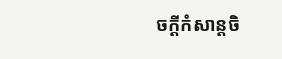ចក្ដីកំសាន្តចិ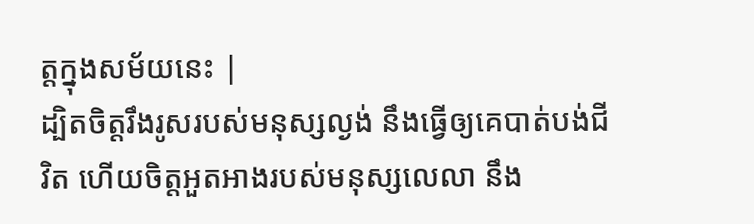ត្តក្នុងសម័យនេះ |
ដ្បិតចិត្តរឹងរូសរបស់មនុស្សល្ងង់ នឹងធ្វើឲ្យគេបាត់បង់ជីវិត ហើយចិត្តអួតអាងរបស់មនុស្សលេលា នឹង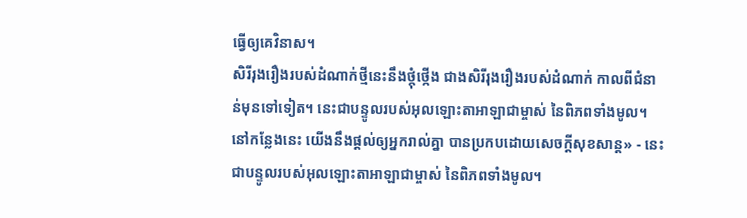ធ្វើឲ្យគេវិនាស។
សិរីរុងរឿងរបស់ដំណាក់ថ្មីនេះនឹងថ្កុំថ្កើង ជាងសិរីរុងរឿងរបស់ដំណាក់ កាលពីជំនាន់មុនទៅទៀត។ នេះជាបន្ទូលរបស់អុលឡោះតាអាឡាជាម្ចាស់ នៃពិភពទាំងមូល។ នៅកន្លែងនេះ យើងនឹងផ្ដល់ឲ្យអ្នករាល់គ្នា បានប្រកបដោយសេចក្ដីសុខសាន្ត» - នេះជាបន្ទូលរបស់អុលឡោះតាអាឡាជាម្ចាស់ នៃពិភពទាំងមូល។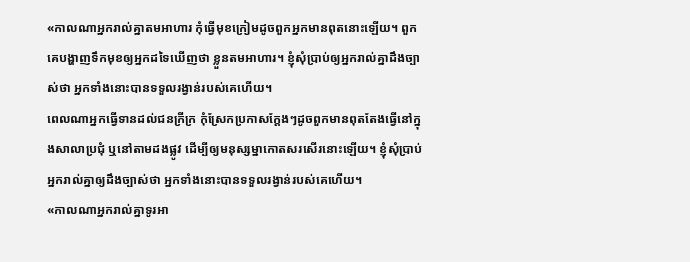«កាលណាអ្នករាល់គ្នាតមអាហារ កុំធ្វើមុខក្រៀមដូចពួកអ្នកមានពុតនោះឡើយ។ ពួកគេបង្ហាញទឹកមុខឲ្យអ្នកដទៃឃើញថា ខ្លួនតមអាហារ។ ខ្ញុំសុំប្រាប់ឲ្យអ្នករាល់គ្នាដឹងច្បាស់ថា អ្នកទាំងនោះបានទទួលរង្វាន់របស់គេហើយ។
ពេលណាអ្នកធ្វើទានដល់ជនក្រីក្រ កុំស្រែកប្រកាសក្ដែងៗដូចពួកមានពុតតែងធ្វើនៅក្នុងសាលាប្រជុំ ឬនៅតាមដងផ្លូវ ដើម្បីឲ្យមនុស្សម្នាកោតសរសើរនោះឡើយ។ ខ្ញុំសុំប្រាប់អ្នករាល់គ្នាឲ្យដឹងច្បាស់ថា អ្នកទាំងនោះបានទទួលរង្វាន់របស់គេហើយ។
«កាលណាអ្នករាល់គ្នាទូរអា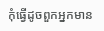កុំធ្វើដូចពួកអ្នកមាន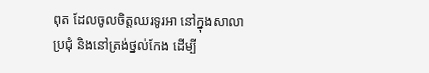ពុត ដែលចូលចិត្ដឈរទូរអា នៅក្នុងសាលាប្រជុំ និងនៅត្រង់ថ្នល់កែង ដើម្បី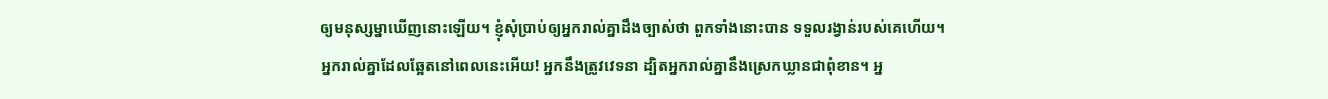ឲ្យមនុស្សម្នាឃើញនោះឡើយ។ ខ្ញុំសុំប្រាប់ឲ្យអ្នករាល់គ្នាដឹងច្បាស់ថា ពួកទាំងនោះបាន ទទួលរង្វាន់របស់គេហើយ។
អ្នករាល់គ្នាដែលឆ្អែតនៅពេលនេះអើយ! អ្នកនឹងត្រូវវេទនា ដ្បិតអ្នករាល់គ្នានឹងស្រេកឃ្លានជាពុំខាន។ អ្ន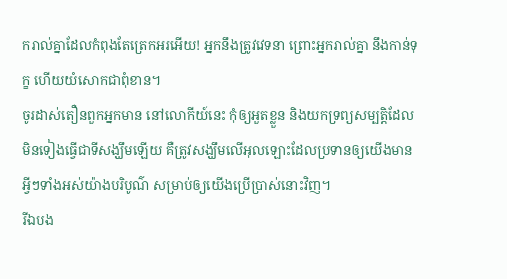ករាល់គ្នាដែលកំពុងតែត្រេកអរអើយ! អ្នកនឹងត្រូវវេទនា ព្រោះអ្នករាល់គ្នា នឹងកាន់ទុក្ខ ហើយយំសោកជាពុំខាន។
ចូរដាស់តឿនពួកអ្នកមាន នៅលោកីយ៍នេះ កុំឲ្យអួតខ្លួន និងយកទ្រព្យសម្បត្តិដែលមិនទៀងធ្វើជាទីសង្ឃឹមឡើយ គឺត្រូវសង្ឃឹមលើអុលឡោះដែលប្រទានឲ្យយើងមានអ្វីៗទាំងអស់យ៉ាងបរិបូណ៌ សម្រាប់ឲ្យយើងប្រើប្រាស់នោះវិញ។
រីឯបង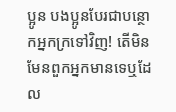ប្អូន បងប្អូនបែរជាបន្ថោកអ្នកក្រទៅវិញ! តើមិនមែនពួកអ្នកមានទេឬដែល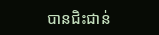បានជិះជាន់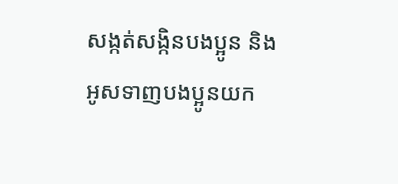សង្កត់សង្កិនបងប្អូន និងអូសទាញបងប្អូនយក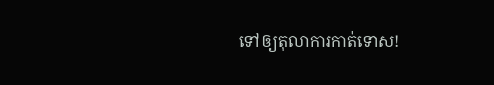ទៅឲ្យតុលាការកាត់ទោស!